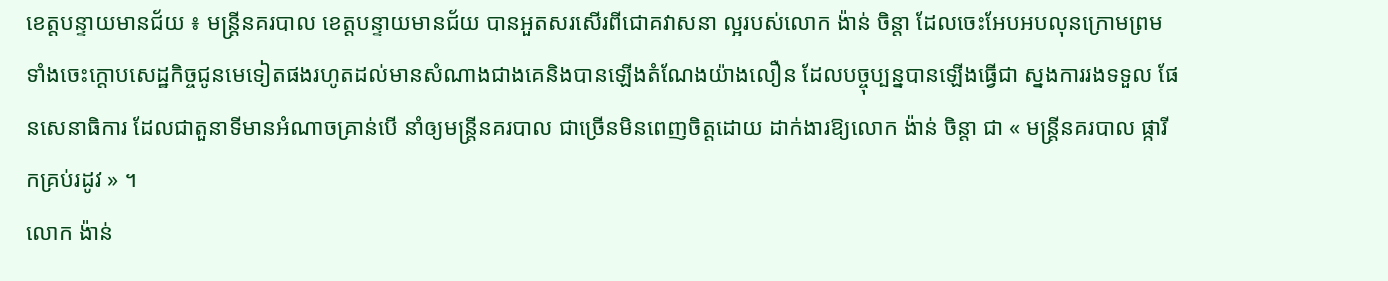ខេត្តបន្ទាយមានជ័យ ៖ មន្ត្រីនគរបាល ខេត្តបន្ទាយមានជ័យ បានអួតសរសើរពីជោគវាសនា ល្អរបស់លោក ង៉ាន់ ចិន្តា ដែលចេះអែបអបលុនក្រោមព្រមទាំងចេះក្តោបសេដ្ឋកិច្ចជូនមេទៀតផងរហូតដល់មានសំណាងជាងគេនិងបានឡើងតំណែងយ៉ាងលឿន ដែលបច្ចុប្បន្នបានឡើងធ្វើជា ស្នងការរងទទួល ផែនសេនាធិការ ដែលជាតួនាទីមានអំណាចគ្រាន់បើ នាំឲ្យមន្ត្រីនគរបាល ជាច្រើនមិនពេញចិត្តដោយ ដាក់ងារឱ្យលោក ង៉ាន់ ចិន្តា ជា « មន្ត្រីនគរបាល ផ្ការីកគ្រប់រដូវ » ។
លោក ង៉ាន់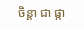ចិន្តា ជា ផ្កា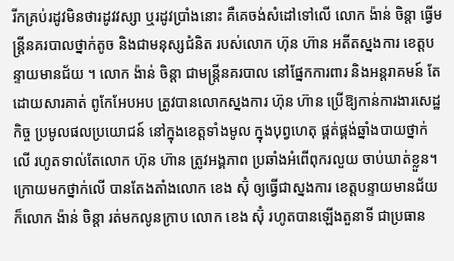រីកគ្រប់រដូវមិនថារដូវវស្សា ឬរដូវប្រាំងនោះ គឺគេចង់សំដៅទៅលើ លោក ង៉ាន់ ចិន្តា ធ្វើមន្ត្រីនគរបាលថ្នាក់តូច និងជាមនុស្សជំនិត របស់លោក ហ៊ុន ហ៊ាន អតីតស្នងការ ខេត្តបន្ទាយមានជ័យ ។ លោក ង៉ាន់ ចិន្តា ជាមន្ត្រីនគរបាល នៅផ្នែកការពារ និងអន្តរាគមន៍ តែដោយសារគាត់ ពូកែអែបអប ត្រូវបានលោកស្នងការ ហ៊ុន ហ៊ាន ប្រើឱ្យកាន់ការងារសេដ្ឋកិច្ច ប្រមូលផលប្រយោជន៍ នៅក្នុងខេត្តទាំងមូល ក្នុងបុព្វហេតុ ផ្គត់ផ្គង់ឆ្នាំងបាយថ្នាក់លើ រហូតទាល់តែលោក ហ៊ុន ហ៊ាន ត្រូវអង្គភាព ប្រឆាំងអំពើពុករលួយ ចាប់ឃាត់ខ្លួន។
ក្រោយមកថ្នាក់លើ បានតែងតាំងលោក ខេង ស៊ុំ ឲ្យធ្វើជាស្នងការ ខេត្តបន្ទាយមានជ័យ ក៏លោក ង៉ាន់ ចិន្តា រត់មកលូនក្រាប លោក ខេង ស៊ុំ រហូតបានឡើងតួនាទី ជាប្រធាន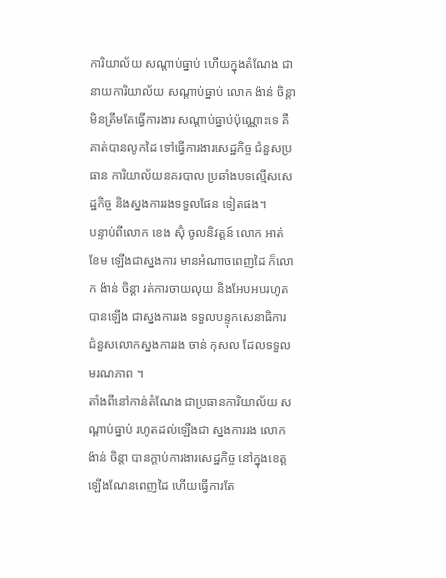ការិយាល័យ សណ្តាប់ធ្នាប់ ហើយក្នុងតំណែង ជានាយការិយាល័យ សណ្តាប់ធ្នាប់ លោក ង៉ាន់ ចិន្តា មិនត្រឹមតែធ្វើការងារ សណ្តាប់ធ្នាប់ប៉ុណ្ណោះទេ គឺគាត់បានលូកដៃ ទៅធ្វើការងារសេដ្ឋកិច្ច ជំនួសប្រធាន ការិយាល័យនគរបាល ប្រឆាំងបទល្មើសសេដ្ឋកិច្ច និងស្នងការរងទទួលផែន ទៀតផង។
បន្ទាប់ពីលោក ខេង ស៊ុំ ចូលនិវត្តន៍ លោក អាត់ ខែម ឡើងជាស្នងការ មានអំណាចពេញដៃ ក៏លោក ង៉ាន់ ចិន្តា រត់ការចាយលុយ និងអែបអបរហូតបានឡើង ជាស្នងការរង ទទួលបន្ទុកសេនាធិការ ជំនួសលោកស្នងការរង ចាន់ កុសល ដែលទទួលមរណភាព ។
តាំងពីនៅកាន់តំណែង ជាប្រធានការិយាល័យ សណ្តាប់ធ្នាប់ រហូតដល់ឡើងជា ស្នងការរង លោក ង៉ាន់ ចិន្តា បានក្តាប់ការងារសេដ្ឋកិច្ច នៅក្នុងខេត្តឡើងណែនពេញដៃ ហើយធ្វើការតែ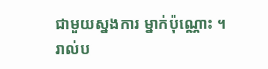ជាមួយស្នងការ ម្នាក់ប៉ុណ្ណោះ ។
រាល់ប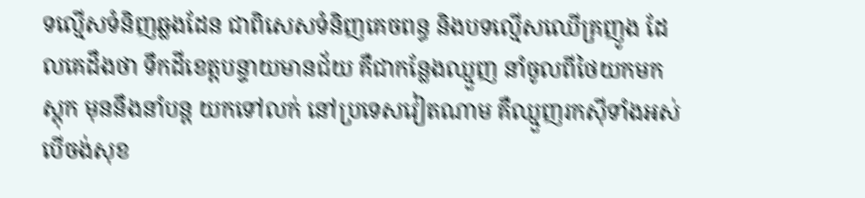ទល្មើសទំនិញឆ្លងដែន ជាពិសេសទំនិញគេចពន្ធ និងបទល្មើសឈើគ្រញូង ដែលគេដឹងថា ទឹកដីខេត្តបន្ទាយមានជ័យ គឺជាកន្លែងឈ្មួញ នាំចូលពីថៃយកមកស្តុក មុននឹងនាំបន្ត យកទៅលក់ នៅប្រទេសវៀតណាម គឺឈ្មួញរកស៊ីទាំងអស់ បើចង់សុខ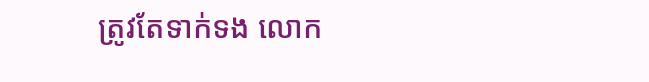ត្រូវតែទាក់ទង លោក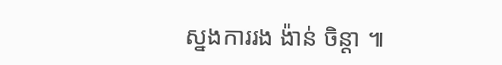ស្នងការរង ង៉ាន់ ចិន្តា ៕